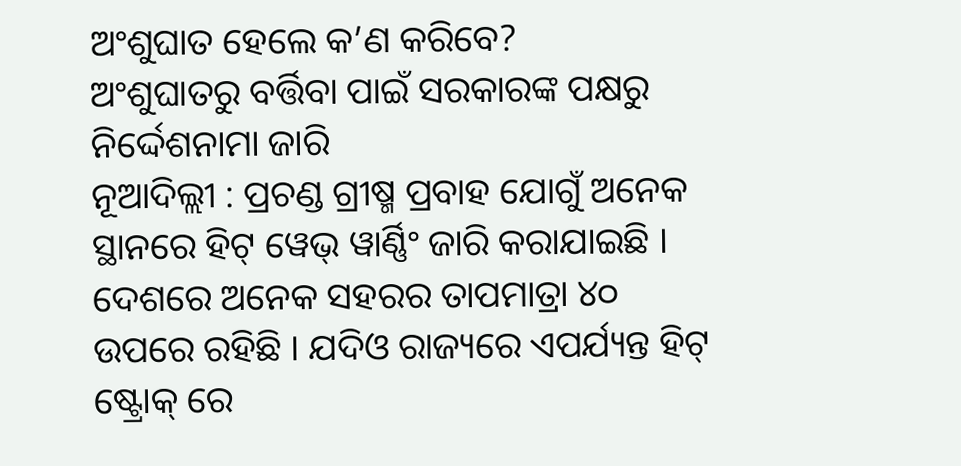ଅଂଶୁଘାତ ହେଲେ କ’ଣ କରିବେ?
ଅଂଶୁଘାତରୁ ବର୍ତ୍ତିବା ପାଇଁ ସରକାରଙ୍କ ପକ୍ଷରୁ ନିର୍ଦ୍ଦେଶନାମା ଜାରି
ନୂଆଦିଲ୍ଲୀ : ପ୍ରଚଣ୍ଡ ଗ୍ରୀଷ୍ମ ପ୍ରବାହ ଯୋଗୁଁ ଅନେକ ସ୍ଥାନରେ ହିଟ୍ ୱେଭ୍ ୱାର୍ଣ୍ଣିଂ ଜାରି କରାଯାଇଛି । ଦେଶରେ ଅନେକ ସହରର ତାପମାତ୍ରା ୪୦ ଉପରେ ରହିଛି । ଯଦିଓ ରାଜ୍ୟରେ ଏପର୍ଯ୍ୟନ୍ତ ହିଟ୍ ଷ୍ଟ୍ରୋକ୍ ରେ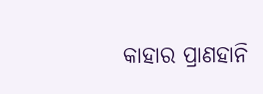କାହାର ପ୍ରାଣହାନି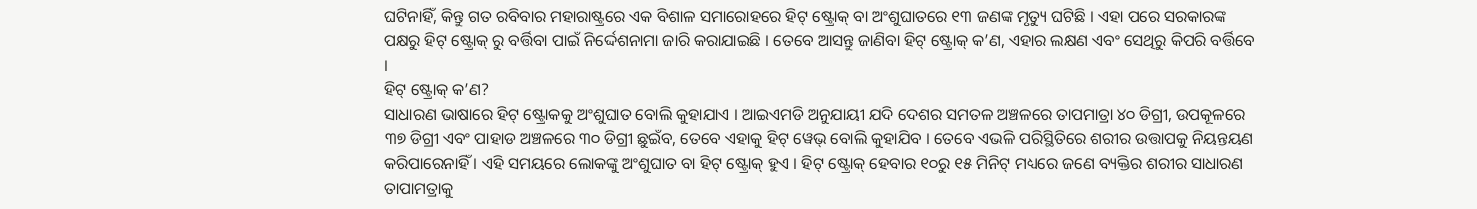ଘଟିନାହିଁ, କିନ୍ତୁ ଗତ ରବିବାର ମହାରାଷ୍ଟ୍ରରେ ଏକ ବିଶାଳ ସମାରୋହରେ ହିଟ୍ ଷ୍ଟ୍ରୋକ୍ ବା ଅଂଶୁଘାତରେ ୧୩ ଜଣଙ୍କ ମୃତ୍ୟୁ ଘଟିଛି । ଏହା ପରେ ସରକାରଙ୍କ ପକ୍ଷରୁ ହିଟ୍ ଷ୍ଟ୍ରୋକ୍ ରୁ ବର୍ତ୍ତିବା ପାଇଁ ନିର୍ଦ୍ଦେଶନାମା ଜାରି କରାଯାଇଛି । ତେବେ ଆସନ୍ତୁ ଜାଣିବା ହିଟ୍ ଷ୍ଟ୍ରୋକ୍ କ’ଣ, ଏହାର ଲକ୍ଷଣ ଏବଂ ସେଥିରୁ କିପରି ବର୍ତ୍ତିବେ ।
ହିଟ୍ ଷ୍ଟ୍ରୋକ୍ କ’ଣ?
ସାଧାରଣ ଭାଷାରେ ହିଟ୍ ଷ୍ଟ୍ରୋକକୁ ଅଂଶୁଘାତ ବୋଲି କୁହାଯାଏ । ଆଇଏମଡି ଅନୁଯାୟୀ ଯଦି ଦେଶର ସମତଳ ଅଞ୍ଚଳରେ ତାପମାତ୍ରା ୪୦ ଡିଗ୍ରୀ, ଉପକୂଳରେ ୩୭ ଡିଗ୍ରୀ ଏବଂ ପାହାଡ ଅଞ୍ଚଳରେ ୩୦ ଡିଗ୍ରୀ ଛୁଇଁବ, ତେବେ ଏହାକୁ ହିଟ୍ ୱେଭ୍ ବୋଲି କୁହାଯିବ । ତେବେ ଏଭଳି ପରିସ୍ଥିତିରେ ଶରୀର ଉତ୍ତାପକୁ ନିୟନ୍ତୟଣ କରିପାରେନାହିଁ । ଏହି ସମୟରେ ଲୋକଙ୍କୁ ଅଂଶୁଘାତ ବା ହିଟ୍ ଷ୍ଟ୍ରୋକ୍ ହୁଏ । ହିଟ୍ ଷ୍ଟ୍ରୋକ୍ ହେବାର ୧୦ରୁ ୧୫ ମିନିଟ୍ ମଧ୍ୟରେ ଜଣେ ବ୍ୟକ୍ତିର ଶରୀର ସାଧାରଣ ତାପାମତ୍ରାକୁ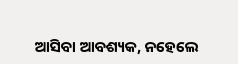ଆସିବା ଆବଶ୍ୟକ, ନହେଲେ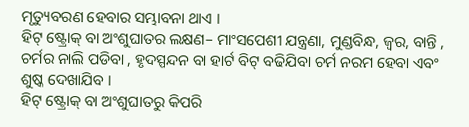ମୃତ୍ୟୁବରଣ ହେବାର ସମ୍ଭାବନା ଥାଏ ।
ହିଟ୍ ଷ୍ଟ୍ରୋକ୍ ବା ଅଂଶୁଘାତର ଲକ୍ଷଣ– ମାଂସପେଶୀ ଯନ୍ତ୍ରଣା, ମୁଣ୍ଡବିନ୍ଧ, ଜ୍ୱର, ବାନ୍ତି , ଚର୍ମର ନାଲି ପଡିବା , ହୃଦସ୍ପନ୍ଦନ ବା ହାର୍ଟ ବିଟ୍ ବଢିଯିବା ଚର୍ମ ନରମ ହେବା ଏବଂ ଶୁଷ୍କ ଦେଖାଯିବ ।
ହିଟ୍ ଷ୍ଟ୍ରୋକ୍ ବା ଅଂଶୁଘାତରୁ କିପରି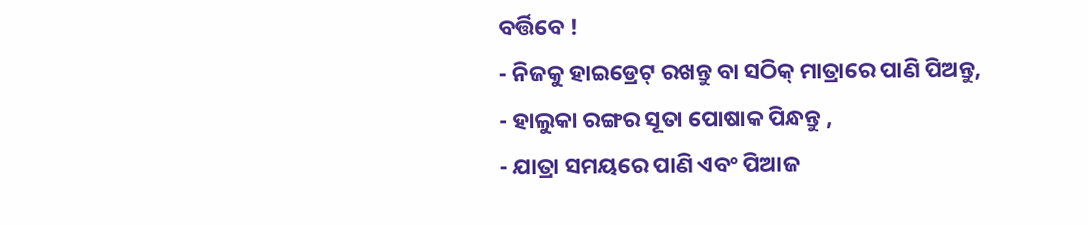ବର୍ତ୍ତିବେ !
- ନିଜକୁ ହାଇଡ୍ରେଟ୍ ରଖନ୍ତୁ ବା ସଠିକ୍ ମାତ୍ରାରେ ପାଣି ପିଅନ୍ତୁ,
- ହାଲୁକା ରଙ୍ଗର ସୂତା ପୋଷାକ ପିନ୍ଧନ୍ତୁ ,
- ଯାତ୍ରା ସମୟରେ ପାଣି ଏବଂ ପିଆଜ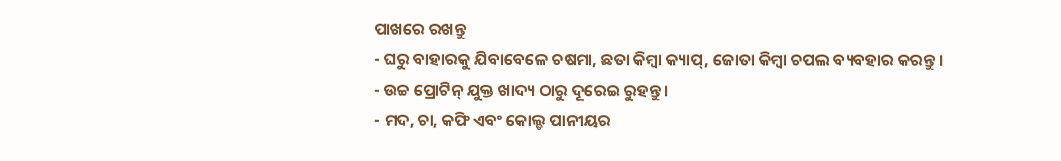ପାଖରେ ରଖନ୍ତୁ
- ଘରୁ ବାହାରକୁ ଯିବାବେଳେ ଚଷମା, ଛତା କିମ୍ବା କ୍ୟାପ୍, ଜୋତା କିମ୍ବା ଚପଲ ବ୍ୟବହାର କରନ୍ତୁ ।
- ଉଚ୍ଚ ପ୍ରୋଟିନ୍ ଯୁକ୍ତ ଖାଦ୍ୟ ଠାରୁ ଦୂରେଇ ରୁହନ୍ତୁ ।
- ମଦ, ଚା, କଫି ଏବଂ କୋଲ୍ଡ ପାନୀୟର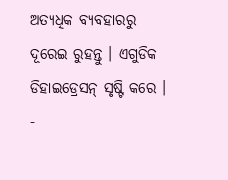ଅତ୍ୟଧିକ ବ୍ୟବହାରରୁ ଦୂରେଇ ରୁହନ୍ତୁ । ଏଗୁଡିକ ଡିହାଇଡ୍ରେସନ୍ ସୃଷ୍ଟି କରେ ।
-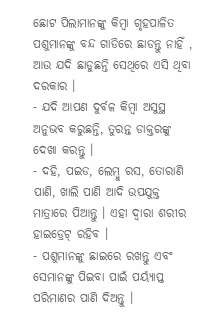ଛୋଟ ପିଲାମାନଙ୍କୁ କିମ୍ବା ଗୃହପାଳିତ ପଶୁମାନଙ୍କୁ ବନ୍ଦ ଗାଡିରେ ଛାଡନ୍ତୁ ନାହିଁ , ଆଉ ଯଦି ଛାଡୁଛନ୍ତି ସେଥିରେ ଏସି ଥିବା ଦରକାର ।
- ଯଦି ଆପଣ ଦୁର୍ବଳ କିମ୍ବା ଅସୁସ୍ଥ ଅନୁଭବ କରୁଛନ୍ତି, ତୁରନ୍ତ ଡାକ୍ତରଙ୍କୁ ଦେଖା କରନ୍ତୁ ।
- ଦହି, ପଇଡ, ଲେମ୍ବୁ ରସ, ତୋରାଣି ପାଣି, ଖାଲି ପାଣି ଆଦି ଉପଯୁକ୍ତ ମାତ୍ରାରେ ପିଆନ୍ତୁ । ଏହା ଦ୍ୱାରା ଶରୀର ହାଇଡ୍ରେଟ୍ ରହିବ ।
- ପଶୁମାନଙ୍କୁ ଛାଇରେ ରଖନ୍ତୁ ଏବଂ ସେମାନଙ୍କୁ ପିଇବା ପାଇଁ ପର୍ୟ୍ୟାପ୍ତ ପରିମାଣର ପାଣି ଦିଅନ୍ତୁ ।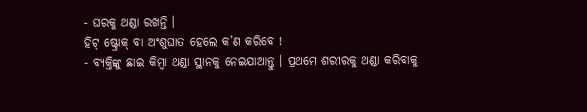- ଘରକୁ ଥଣ୍ଡା ରଖନ୍ତି ।
ହିଟ୍ ଷ୍ଟ୍ରୋକ୍ ବା ଅଂଶୁଘାତ ହେଲେ କ’ଣ କରିବେ !
- ବ୍ୟକ୍ତିଙ୍କୁ ଛାଇ କିମ୍ବା ଥଣ୍ଡା ସ୍ଥାନକୁ ନେଇଯାଆନ୍ତୁ । ପ୍ରଥମେ ଶରୀରକୁ ଥଣ୍ଡା କରିବାକୁ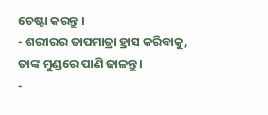ଚେଷ୍ଟା କରନ୍ତୁ ।
- ଶରୀରର ତାପମାତ୍ରା ହ୍ରାସ କରିବାକୁ, ତାଙ୍କ ମୁଣ୍ଡରେ ପାଣି ଢାଳନ୍ତୁ ।
-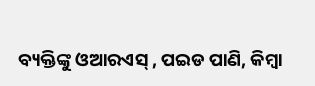ବ୍ୟକ୍ତିଙ୍କୁ ଓଆରଏସ୍ , ପଇଡ ପାଣି, କିମ୍ବା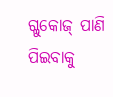ଗ୍ଳୁକୋଜ୍ ପାଣି ପିଇବାକୁ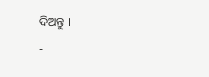ଦିଅନ୍ତୁ ।
-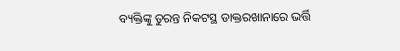ବ୍ୟକ୍ତିଙ୍କୁ ତୁରନ୍ତ ନିକଟସ୍ଥ ଡାକ୍ତରଖାନାରେ ଭର୍ତ୍ତି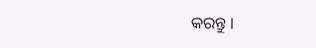କରନ୍ତୁ ।